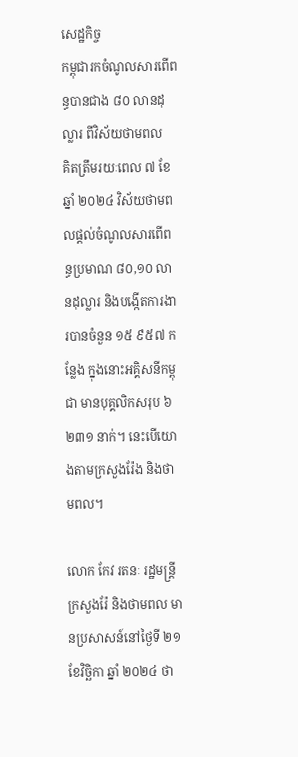សេដ្ឋកិច្ច
កម្ពុជារកចំណូលសារពើពន្ធបានជាង ៨០ លានដុល្លារ ពីវិស័យថាមពល
គិតត្រឹមរយៈពេល ៧ ខែ ឆ្នាំ ២០២៤ វិស័យថាមពលផ្ដល់ចំណូលសារពើពន្ធប្រមាណ ៨០,១០ លានដុល្លារ និងបង្កើតការងារបានចំនួន ១៥ ៩៥៧ កន្លែង ក្នុងនោះអគ្គិសនីកម្ពុជា មានបុគ្គលិកសរុប ៦ ២៣១ នាក់។ នេះបើយោងតាមក្រសួងរ៉ែង និងថាមពល។

លោក កែវ រតនៈ រដ្ឋមន្ត្រីក្រសួងរ៉ែ និងថាមពល មានប្រសាសន៍នៅថ្ងៃទី ២១ ខែវិច្ឆិកា ឆ្នាំ ២០២៤ ថា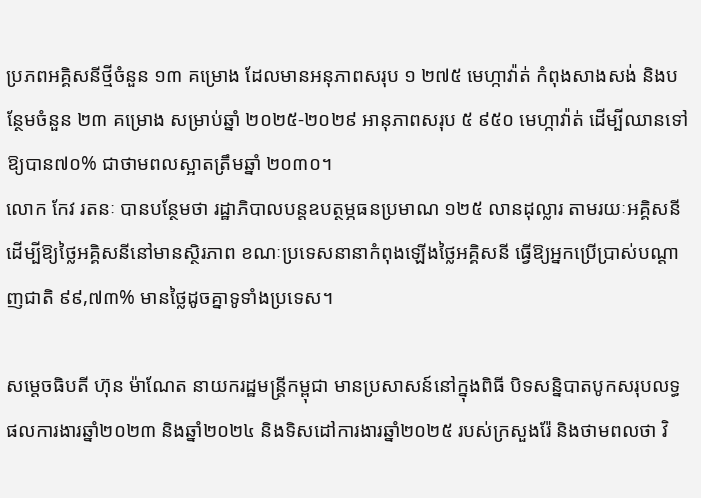ប្រភពអគ្គិសនីថ្មីចំនួន ១៣ គម្រោង ដែលមានអនុភាពសរុប ១ ២៧៥ មេហ្កាវ៉ាត់ កំពុងសាងសង់ និងបន្ថែមចំនួន ២៣ គម្រោង សម្រាប់ឆ្នាំ ២០២៥-២០២៩ អានុភាពសរុប ៥ ៩៥០ មេហ្កាវ៉ាត់ ដើម្បីឈានទៅឱ្យបាន៧០% ជាថាមពលស្អាតត្រឹមឆ្នាំ ២០៣០។
លោក កែវ រតនៈ បានបន្ថែមថា រដ្ឋាភិបាលបន្តឧបត្ថម្ភធនប្រមាណ ១២៥ លានដុល្លារ តាមរយៈអគ្គិសនី ដើម្បីឱ្យថ្លៃអគ្គិសនីនៅមានស្ថិរភាព ខណៈប្រទេសនានាកំពុងឡើងថ្លៃអគ្គិសនី ធ្វើឱ្យអ្នកប្រើប្រាស់បណ្ដាញជាតិ ៩៩,៧៣% មានថ្លៃដូចគ្នាទូទាំងប្រទេស។

សម្ដេចធិបតី ហ៊ុន ម៉ាណែត នាយករដ្ឋមន្ត្រីកម្ពុជា មានប្រសាសន៍នៅក្នុងពិធី បិទសន្និបាតបូកសរុបលទ្ធផលការងារឆ្នាំ២០២៣ និងឆ្នាំ២០២៤ និងទិសដៅការងារឆ្នាំ២០២៥ របស់ក្រសួងរ៉ែ និងថាមពលថា វិ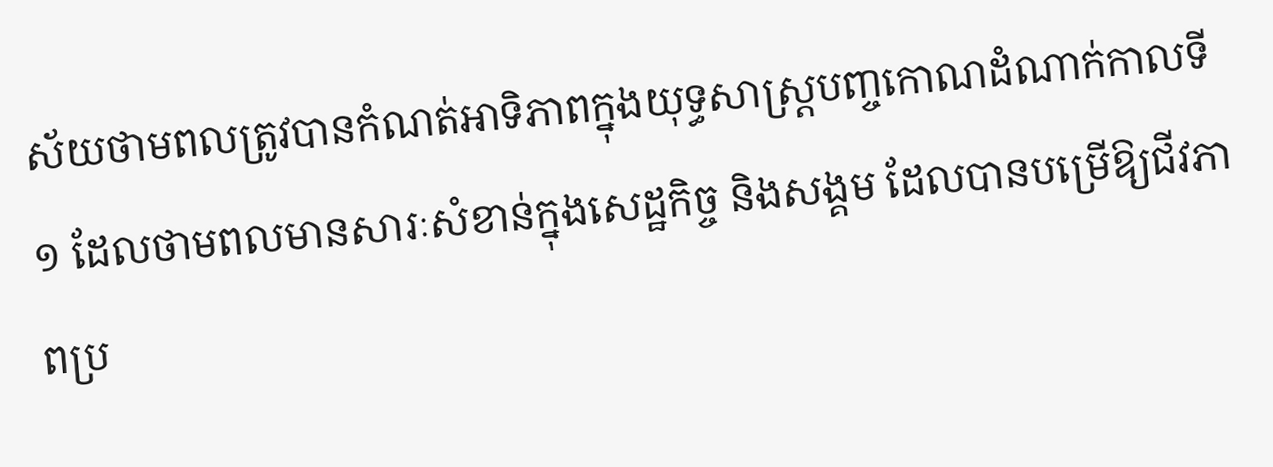ស័យថាមពលត្រូវបានកំណត់អាទិភាពក្នុងយុទ្ធសាស្ត្របញ្ចកោណដំណាក់កាលទី១ ដែលថាមពលមានសារៈសំខាន់ក្នុងសេដ្ឋកិច្ច និងសង្គម ដែលបានបម្រើឱ្យជីវភាពប្រ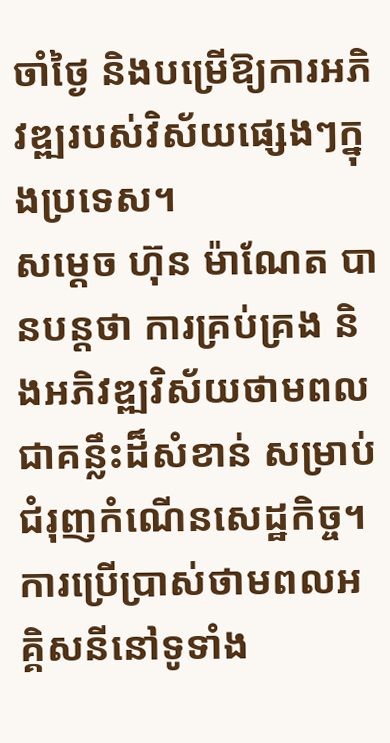ចាំថ្ងៃ និងបម្រើឱ្យការអភិវឌ្ឍរបស់វិស័យផ្សេងៗក្នុងប្រទេស។
សម្ដេច ហ៊ុន ម៉ាណែត បានបន្តថា ការគ្រប់គ្រង និងអភិវឌ្ឍវិស័យថាមពល ជាគន្លឹះដ៏សំខាន់ សម្រាប់ជំរុញកំណើនសេដ្ឋកិច្ច។
ការប្រើប្រាស់ថាមពលអគ្គិសនីនៅទូទាំង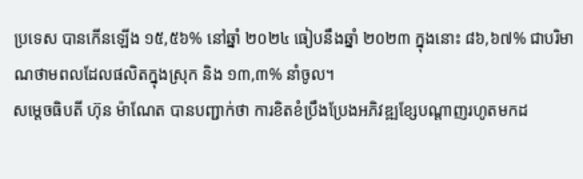ប្រទេស បានកើនឡើង ១៥,៥៦% នៅឆ្នាំ ២០២៤ ធៀបនឹងឆ្នាំ ២០២៣ ក្នុងនោះ ៨៦,៦៧% ជាបរិមាណថាមពលដែលផលិតក្នុងស្រុក និង ១៣,៣% នាំចូល។
សម្ដេចធិបតី ហ៊ុន ម៉ាណែត បានបញ្ជាក់ថា ការខិតខំប្រឹងប្រែងអភិវឌ្ឍខ្សែបណ្ដាញរហូតមកដ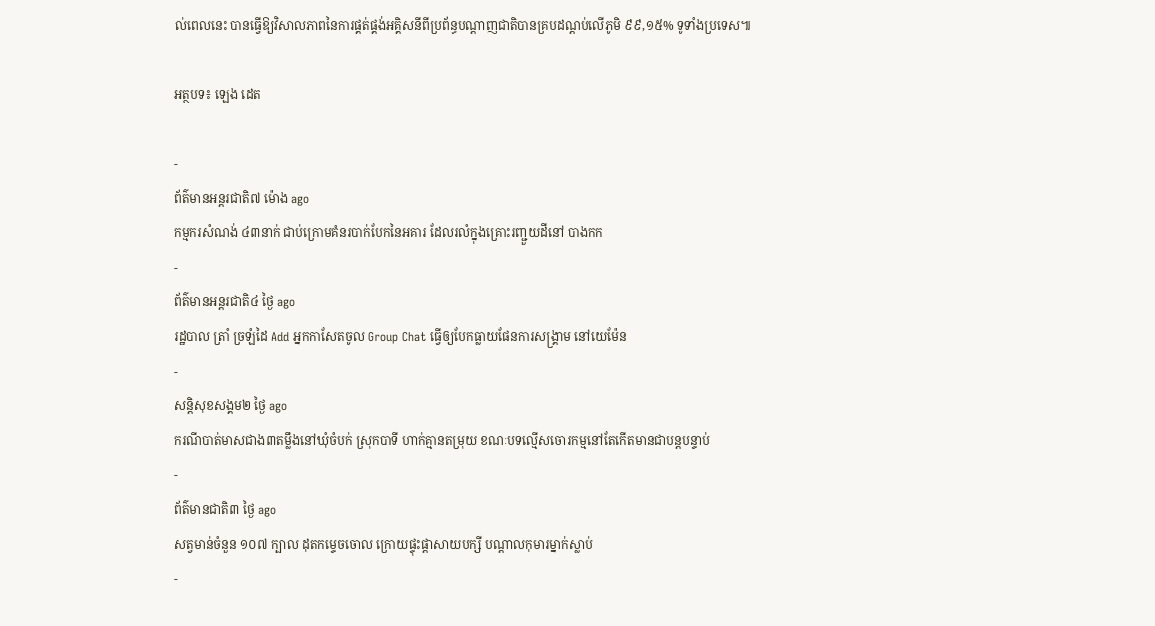ល់ពេលនេះ បានធ្វើឱ្យវិសាលភាពនៃការផ្គត់ផ្គង់អគ្គិសនីពីប្រព័ន្ធបណ្ដាញជាតិបានគ្របដណ្ដប់លើភូមិ ៩៩,១៥% ទូទាំងប្រទេស៕

អត្ថបទ៖ ឡេង ដេត

-
ព័ត៌មានអន្ដរជាតិ៧ ម៉ោង ago
កម្មករសំណង់ ៤៣នាក់ ជាប់ក្រោមគំនរបាក់បែកនៃអគារ ដែលរលំក្នុងគ្រោះរញ្ជួយដីនៅ បាងកក
-
ព័ត៌មានអន្ដរជាតិ៤ ថ្ងៃ ago
រដ្ឋបាល ត្រាំ ច្រឡំដៃ Add អ្នកកាសែតចូល Group Chat ធ្វើឲ្យបែកធ្លាយផែនការសង្គ្រាម នៅយេម៉ែន
-
សន្តិសុខសង្គម២ ថ្ងៃ ago
ករណីបាត់មាសជាង៣តម្លឹងនៅឃុំចំបក់ ស្រុកបាទី ហាក់គ្មានតម្រុយ ខណៈបទល្មើសចោរកម្មនៅតែកើតមានជាបន្តបន្ទាប់
-
ព័ត៌មានជាតិ៣ ថ្ងៃ ago
សត្វមាន់ចំនួន ១០៧ ក្បាល ដុតកម្ទេចចោល ក្រោយផ្ទុះផ្ដាសាយបក្សី បណ្តាលកុមារម្នាក់ស្លាប់
-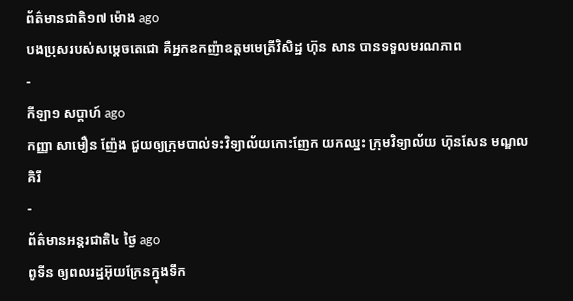ព័ត៌មានជាតិ១៧ ម៉ោង ago
បងប្រុសរបស់សម្ដេចតេជោ គឺអ្នកឧកញ៉ាឧត្តមមេត្រីវិសិដ្ឋ ហ៊ុន សាន បានទទួលមរណភាព
-
កីឡា១ សប្តាហ៍ ago
កញ្ញា សាមឿន ញ៉ែង ជួយឲ្យក្រុមបាល់ទះវិទ្យាល័យកោះញែក យកឈ្នះ ក្រុមវិទ្យាល័យ ហ៊ុនសែន មណ្ឌលគិរី
-
ព័ត៌មានអន្ដរជាតិ៤ ថ្ងៃ ago
ពូទីន ឲ្យពលរដ្ឋអ៊ុយក្រែនក្នុងទឹក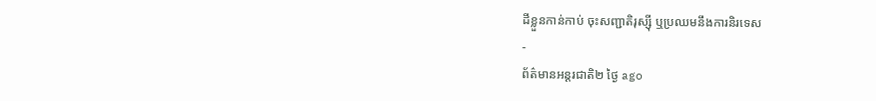ដីខ្លួនកាន់កាប់ ចុះសញ្ជាតិរុស្ស៊ី ឬប្រឈមនឹងការនិរទេស
-
ព័ត៌មានអន្ដរជាតិ២ ថ្ងៃ ago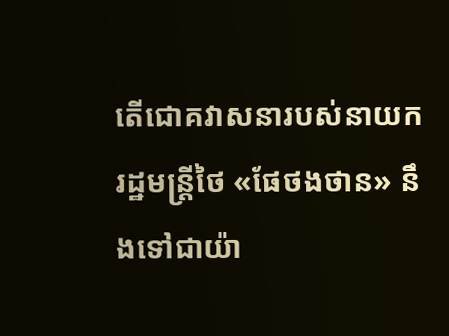តើជោគវាសនារបស់នាយករដ្ឋមន្ត្រីថៃ «ផែថងថាន» នឹងទៅជាយ៉ា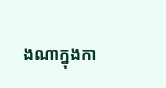ងណាក្នុងកា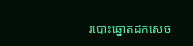របោះឆ្នោតដកសេច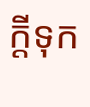ក្តីទុក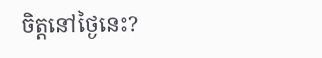ចិត្តនៅថ្ងៃនេះ?